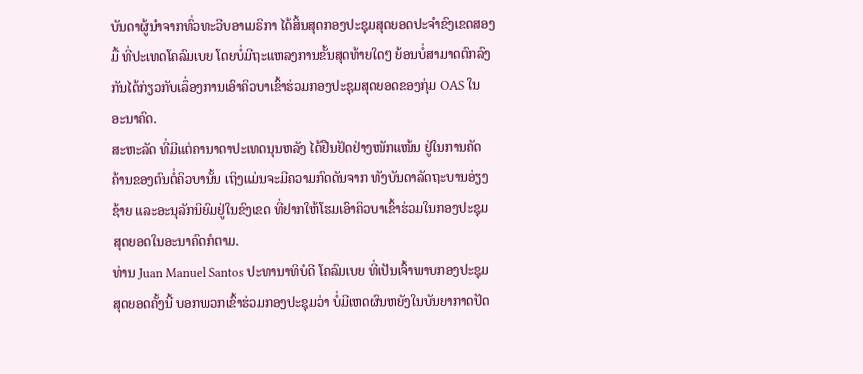ບັນດາຜູ້ນໍາຈາກທົ່ວທະວີບອາເມຣິກາ ໄດ້ສິ້ນສຸດກອງປະຊຸມສຸດຍອດປະຈໍາຂົງເຂດສອງ
ມື້ ທີ່ປະເທດໂຄລົມເບຍ ໂດຍບໍ່ມີຖະແຫລງການຂັ້ນສຸດທ້າຍໃດໆ ຍ້ອນບໍ່ສາມາດຕົກລົງ
ກັນໄດ້ກ່ຽວກັບເລຶ່ອງການເອົາຄິວບາເຂົ້າຮ່ວມກອງປະຊຸມສຸດຍອດຂອງກຸ່ມ OAS ໃນ
ອະນາຄົດ.
ສະຫະລັດ ທີ່ມີແຕ່ຄານາດາປະເທດນຸນຫລັງ ໄດ້ຢືນຢັດຢ່າງໜັກແໜ້ນ ຢູ່ໃນການຄັດ
ຄ້ານຂອງຕົນຕໍ່ຄິວບານັ້ນ ເຖິງແມ່ນຈະມີຄວາມກົດດັນຈາກ ທັງບັນດາລັດຖະບານອ່ຽງ
ຊ້າຍ ແລະອະນຸລັກນິຍົມຢູ່ໃນຂົງເຂດ ທີ່ຢາກໃຫ້ໂຮມເອົາຄິວບາເຂົ້າຮ່ວມໃນກອງປະຊຸມ
ສຸດຍອດໃນອະນາຄົດກໍຕາມ.
ທ່ານ Juan Manuel Santos ປະທານາທິບໍດີ ໂຄລົມເບຍ ທີ່ເປັນເຈົ້າພາບກອງປະຊຸມ
ສຸດຍອດຄັ້ງນີ້ ບອກພວກເຂົ້າຮ່ວມກອງປະຊຸມວ່າ ບໍ່ມີເຫດຜົນຫຍັງໃນບັນຍາກາດປັດ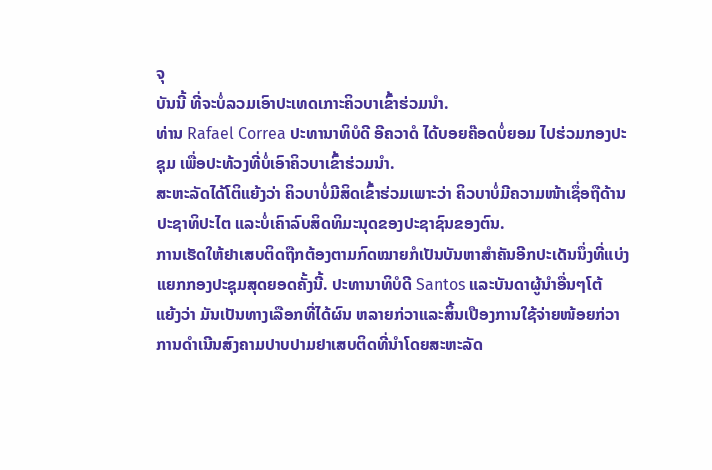ຈຸ
ບັນນີ້ ທີ່ຈະບໍ່ລວມເອົາປະເທດເກາະຄິວບາເຂົ້າຮ່ວມນໍາ.
ທ່ານ Rafael Correa ປະທານາທິບໍດີ ອີຄວາດໍ ໄດ້ບອຍຄ໊ອດບໍ່ຍອມ ໄປຮ່ວມກອງປະ
ຊຸມ ເພື່ອປະທ້ວງທີ່ບໍ່ເອົາຄິວບາເຂົ້າຮ່ວມນໍາ.
ສະຫະລັດໄດ້ໂຕິແຍ້ງວ່າ ຄິວບາບໍ່ມີສິດເຂົ້າຮ່ວມເພາະວ່າ ຄິວບາບໍ່ມີຄວາມໜ້າເຊຶ່ອຖືດ້ານ
ປະຊາທິປະໄຕ ແລະບໍ່ເຄົາລົບສິດທິມະນຸດຂອງປະຊາຊົນຂອງຕົນ.
ການເຮັດໃຫ້ຢາເສບຕິດຖືກຕ້ອງຕາມກົດໝາຍກໍເປັນບັນຫາສໍາຄັນອີກປະເດັນນຶ່ງທີ່ແບ່ງ
ແຍກກອງປະຊຸມສຸດຍອດຄັ້ງນີ້. ປະທານາທິບໍດີ Santos ແລະບັນດາຜູ້ນໍາອື່ນໆໂຕ້
ແຍ້ງວ່າ ມັນເປັນທາງເລືອກທີ່ໄດ້ຜົນ ຫລາຍກ່ວາແລະສິ້ນເປືອງການໃຊ້ຈ່າຍໜ້ອຍກ່ວາ
ການດໍາເນີນສົງຄາມປາບປາມຢາເສບຕິດທີ່ນໍາໂດຍສະຫະລັດ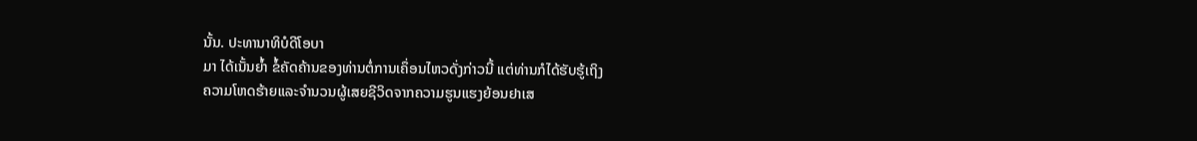ນັ້ນ. ປະທານາທິບໍດີໂອບາ
ມາ ໄດ້ເນັ້ນຍໍ້າ ຂໍ້ຄັດຄ້ານຂອງທ່ານຕໍ່ການເຄຶ່ອນໄຫວດັ່ງກ່າວນີ້ ແຕ່ທ່ານກໍໄດ້ຮັບຮູ້ເຖິງ
ຄວາມໂຫດຮ້າຍແລະຈໍານວນຜູ້ເສຍຊີວິດຈາກຄວາມຮູນແຮງຍ້ອນຢາເສ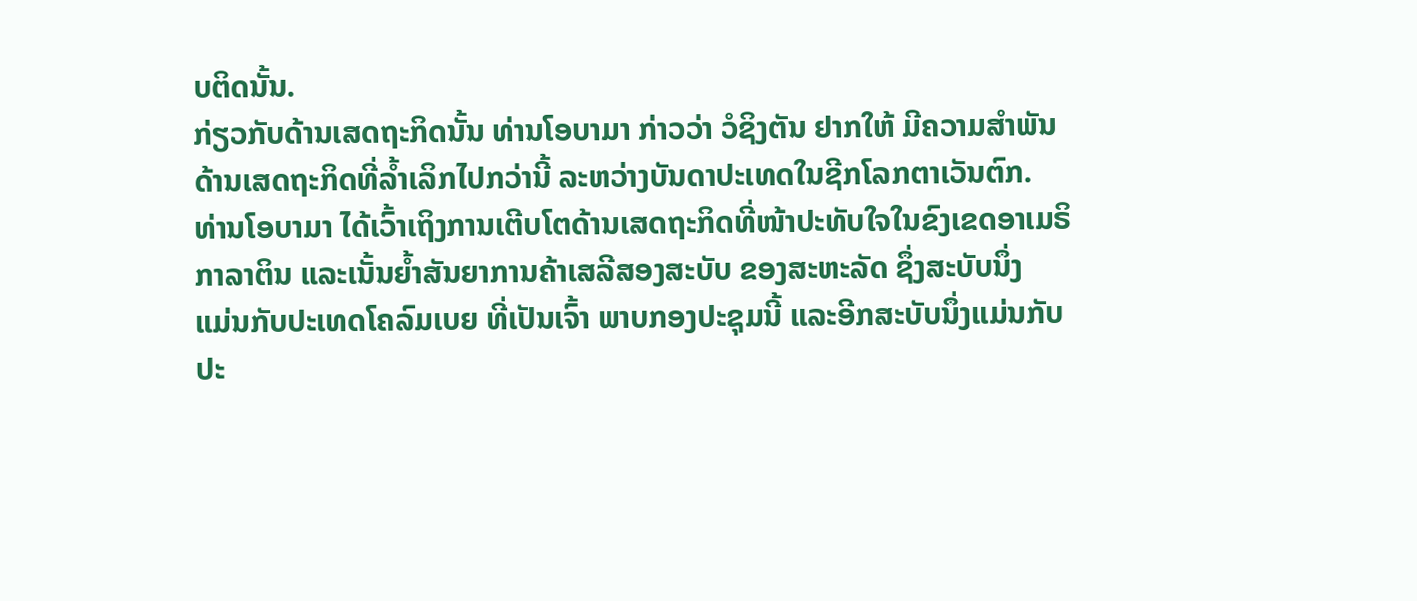ບຕິດນັ້ນ.
ກ່ຽວກັບດ້ານເສດຖະກິດນັ້ນ ທ່ານໂອບາມາ ກ່າວວ່າ ວໍຊິງຕັນ ຢາກໃຫ້ ມີຄວາມສໍາພັນ
ດ້ານເສດຖະກິດທີ່ລໍ້າເລິກໄປກວ່ານີ້ ລະຫວ່າງບັນດາປະເທດໃນຊີກໂລກຕາເວັນຕົກ.
ທ່ານໂອບາມາ ໄດ້ເວົ້າເຖິງການເຕີບໂຕດ້ານເສດຖະກິດທີ່ໜ້າປະທັບໃຈໃນຂົງເຂດອາເມຣິ
ກາລາຕິນ ແລະເນັ້ນຍໍ້າສັນຍາການຄ້າເສລີສອງສະບັບ ຂອງສະຫະລັດ ຊຶ່ງສະບັບນຶ່ງ
ແມ່ນກັບປະເທດໂຄລົມເບຍ ທີ່ເປັນເຈົ້າ ພາບກອງປະຊຸມນີ້ ແລະອີກສະບັບນຶ່ງແມ່ນກັບ
ປະ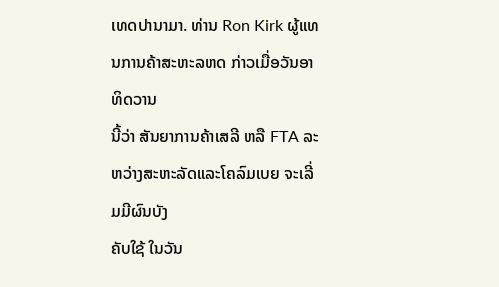ເທດປານາມາ. ທ່ານ Ron Kirk ຜູ້ແທນການຄ້າສະຫະລຫດ ກ່າວເມື່ອວັນອາທິດວານ
ນີ້ວ່າ ສັນຍາການຄ້າເສລີ ຫລື FTA ລະຫວ່າງສະຫະລັດແລະໂຄລົມເບຍ ຈະເລີ່ມມີຜົນບັງ
ຄັບໃຊ້ ໃນວັນ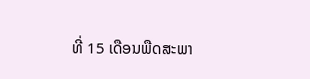ທີ່ 15 ເດືອນພືດສະພາ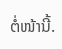ຕໍ່ໜ້ານີ້.